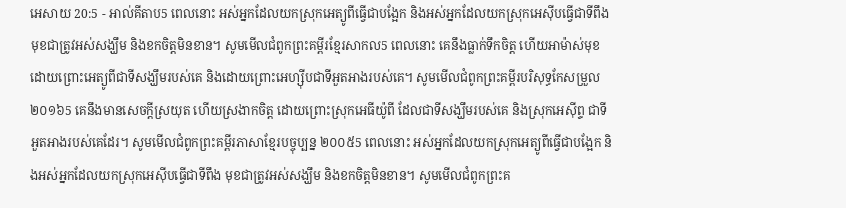អេសាយ 20:5 - អាល់គីតាប5 ពេលនោះ អស់អ្នកដែលយកស្រុកអេត្យូពីធ្វើជាបង្អែក និងអស់អ្នកដែលយកស្រុកអេស៊ីបធ្វើជាទីពឹង មុខជាត្រូវអស់សង្ឃឹម និងខកចិត្តមិនខាន។ សូមមើលជំពូកព្រះគម្ពីរខ្មែរសាកល5 ពេលនោះ គេនឹងធ្លាក់ទឹកចិត្ត ហើយអាម៉ាស់មុខ ដោយព្រោះអេត្យូពីជាទីសង្ឃឹមរបស់គេ និងដោយព្រោះអេហ្ស៊ីបជាទីអួតអាងរបស់គេ។ សូមមើលជំពូកព្រះគម្ពីរបរិសុទ្ធកែសម្រួល ២០១៦5 គេនឹងមានសេចក្ដីស្រយុត ហើយស្រងាកចិត្ត ដោយព្រោះស្រុកអេធីយ៉ូពី ដែលជាទីសង្ឃឹមរបស់គេ និងស្រុកអេស៊ីព្ទ ជាទីអួតអាងរបស់គេដែរ។ សូមមើលជំពូកព្រះគម្ពីរភាសាខ្មែរបច្ចុប្បន្ន ២០០៥5 ពេលនោះ អស់អ្នកដែលយកស្រុកអេត្យូពីធ្វើជាបង្អែក និងអស់អ្នកដែលយកស្រុកអេស៊ីបធ្វើជាទីពឹង មុខជាត្រូវអស់សង្ឃឹម និងខកចិត្តមិនខាន។ សូមមើលជំពូកព្រះគ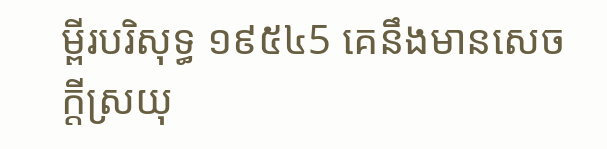ម្ពីរបរិសុទ្ធ ១៩៥៤5 គេនឹងមានសេចក្ដីស្រយុ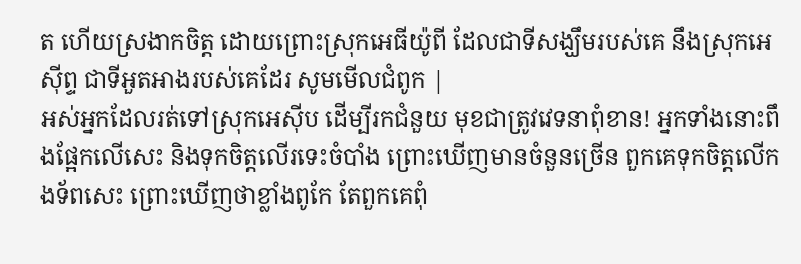ត ហើយស្រងាកចិត្ត ដោយព្រោះស្រុកអេធីយ៉ូពី ដែលជាទីសង្ឃឹមរបស់គេ នឹងស្រុកអេស៊ីព្ទ ជាទីអួតអាងរបស់គេដែរ សូមមើលជំពូក |
អស់អ្នកដែលរត់ទៅស្រុកអេស៊ីប ដើម្បីរកជំនួយ មុខជាត្រូវវេទនាពុំខាន! អ្នកទាំងនោះពឹងផ្អែកលើសេះ និងទុកចិត្តលើរទេះចំបាំង ព្រោះឃើញមានចំនួនច្រើន ពួកគេទុកចិត្តលើកងទ័ពសេះ ព្រោះឃើញថាខ្លាំងពូកែ តែពួកគេពុំ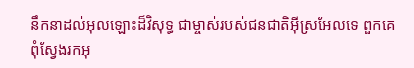នឹកនាដល់អុលឡោះដ៏វិសុទ្ធ ជាម្ចាស់របស់ជនជាតិអ៊ីស្រអែលទេ ពួកគេពុំស្វែងរកអុ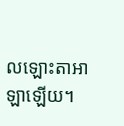លឡោះតាអាឡាឡើយ។